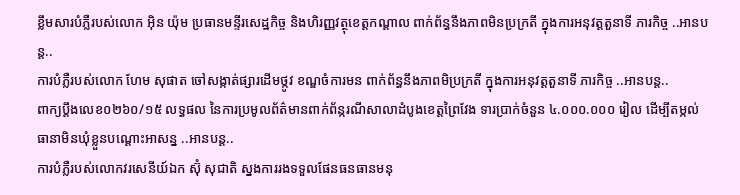ខ្លឹមសារបំភ្លឺរបស់លោក អ៊ិន យ៉ុម ប្រធានមន្ទីរសេដ្ឋកិច្ច និងហិរញ្ញវត្ថុខេត្តកណ្ដាល ពាក់ព័ន្ធនឹងភាពមិនប្រក្រតី ក្នុងការអនុវត្តតួនាទី ភារកិច្ច ..អានបន្ត..
ការបំភ្លឺរបស់លោក ហែម សុផាត ចៅសង្កាត់ផ្សារដើមថ្កូវ ខណ្ឌចំការមន ពាក់ព័ន្ធនឹងភាពមិប្រក្រតី ក្នុងការអនុវត្តតួនាទី ភារកិច្ច ..អានបន្ត..
ពាក្យប្ដឹងលេខ០២៦០/១៥ លទ្ធផល នៃការប្រមូលព័ត៌មានពាក់ព័ន្ករណីសាលាដំបូងខេត្តព្រៃវែង ទារប្រាក់ចំនួន ៤.០០០.០០០ រៀល ដើម្បីតម្កល់ធានាមិនឃុំខ្លួនបណ្ដោះអាសន្ន ..អានបន្ត..
ការបំភ្លឺរបស់លោកវរសេនីយ៍ឯក ស៊ុំ សុជាតិ ស្នងការរងទទួលផែនធនធានមនុ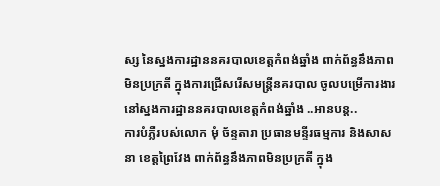ស្ស នៃស្នងការដ្ឋាននគរបាលខេត្តកំពង់ឆ្នាំង ពាក់ព័ន្ធនឹងភាពមិនប្រក្រតី ក្នុងការជ្រើសរើសមន្ត្រីនគរបាល ចូលបម្រើការងារ នៅស្នងការដ្ឋាននគរបាលខេត្តកំពង់ឆ្នាំង ..អានបន្ត..
ការបំភ្លឺរបស់លោក មុំ ច័ន្ទតារា ប្រធានមន្ទីរធម្មការ និងសាសនា ខេត្តព្រៃវែង ពាក់ព័ន្ធនឹងភាពមិនប្រក្រតី ក្នុង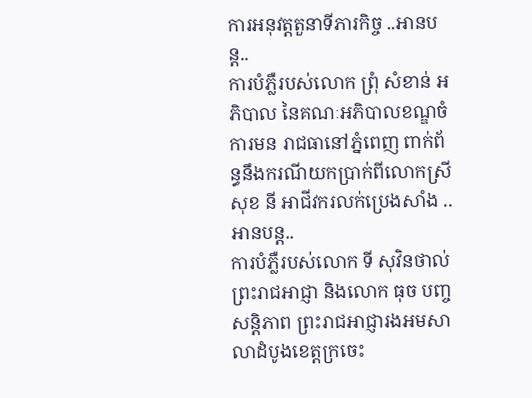ការអនុវត្តតួនាទីភារកិច្ច ..អានបន្ត..
ការបំភ្លឺរបស់លោក ព្រុំ សំខាន់ អភិបាល នៃគណៈអភិបាលខណ្ឌចំការមន រាជធានៅភ្នំពេញ ពាក់ព័ន្ធនឹងករណីយកប្រាក់ពីលោកស្រី សុខ នី អាជីវករលក់ប្រេងសាំង ..អានបន្ត..
ការបំភ្លឺរបស់លោក ទី សុវិនថាល់ ព្រះរាជអាជ្ញា និងលោក ធុច បញ្ចសន្ដិភាព ព្រះរាជអាជ្ញារងអមសាលាដំបូងខេត្តក្រចេះ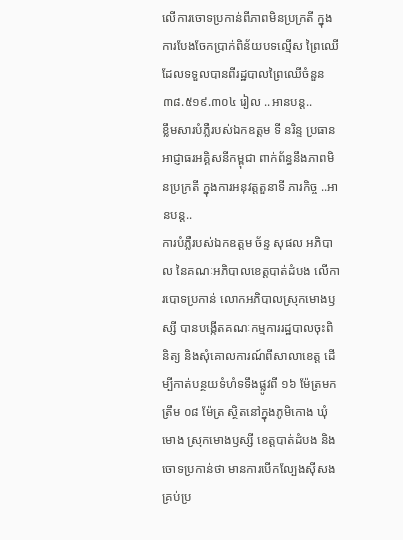លើការចោទប្រកាន់ពីភាពមិនប្រក្រតី ក្នុងការបែងចែកប្រាក់ពិន័យបទល្មើស ព្រៃឈើដែលទទួលបានពីរដ្ឋបាលព្រៃឈើចំនួន ៣៨.៥១៩.៣០៤ រៀល ..អានបន្ត..
ខ្លឹមសារបំភ្លឺរបស់ឯកឧត្ដម ទី នរិន្ទ ប្រធានអាជ្ញាធរអគ្គិសនីកម្ពុជា ពាក់ព័ន្ធនឹងភាពមិនប្រក្រតី ក្នុងការអនុវត្តតួនាទី ភារកិច្ច ..អានបន្ត..
ការបំភ្លឺរបស់ឯកឧត្ដម ច័ន្ទ សុផល អភិបាល នៃគណៈអភិបាលខេត្តបាត់ដំបង លើការបោទប្រកាន់ លោកអភិបាលស្រុកមោងឫស្សី បានបង្កើតគណៈកម្មការរដ្ឋបាលចុះពិនិត្យ និងសុំគោលការណ៍ពីសាលាខេត្ត ដើម្បីកាត់បន្ថយទំហំទទឹងផ្លូវពី ១៦ ម៉ែត្រមកត្រឹម ០៨ ម៉ែត្រ ស្ថិតនៅក្នុងភូមិកោង ឃុំមោង ស្រុកមោងឫស្សី ខេត្តបាត់ដំបង និងចោទប្រកាន់ថា មានការបើកល្បែងស៊ីសងគ្រប់ប្រ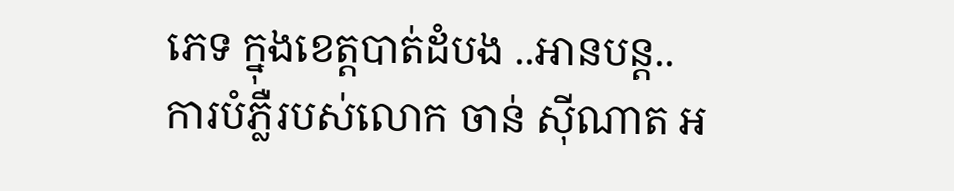ភេទ ក្នុងខេត្តបាត់ដំបង ..អានបន្ត..
ការបំភ្លឺរបស់លោក ចាន់ ស៊ីណាត អ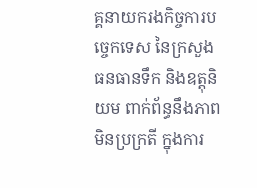គ្គនាយករងកិច្ចការបច្ចេកទេស នៃក្រសួងធនធានទឹក និងឧត្តុនិយម ពាក់ព័ន្ធនឹងភាពមិនប្រក្រតី ក្នុងការ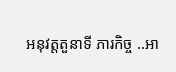អនុវត្តតួនាទី ភារកិច្ច ..អា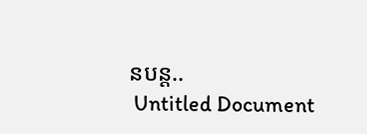នបន្ត..
 Untitled Document